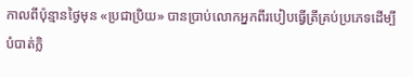កាលពីប៉ុន្មានថ្ងៃមុន «ប្រជាប្រិយ» បានប្រាប់លោកអ្នកពីរបៀបធ្វើត្រីគ្រប់ប្រភេទដើម្បីបំបាត់ក្លិ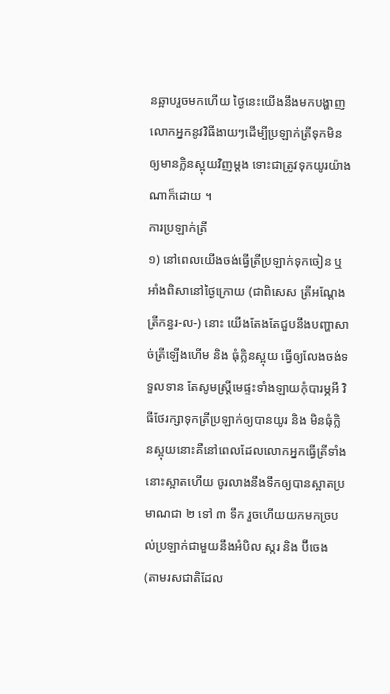នឆ្អាបរួចមកហើយ ថ្ងៃនេះយើងនឹងមកបង្ហាញលោកអ្នកនូវវិធីងាយៗដើម្បីប្រឡាក់ត្រីទុកមិនឲ្យមានក្លិនស្អុយវិញម្តង ទោះជាត្រូវទុកយូរយ៉ាងណាក៏ដោយ ។
ការប្រឡាក់ត្រី
១) នៅពេលយើងចង់ធ្វើត្រីប្រឡាក់ទុកចៀន ឬ អាំងពិសានៅថ្ងៃក្រោយ (ជាពិសេស ត្រីអណ្តែង ត្រីកន្ធរ-ល-) នោះ យើងតែងតែជួបនឹងបញ្ហាសាច់ត្រីឡើងហើម និង ធុំក្លិនស្អុយ ធ្វើឲ្យលែងចង់ទទួលទាន តែសូមស្រ្តីមេផ្ទះទាំងឡាយកុំបារម្ភអី វិធីថែរក្សាទុកត្រីប្រឡាក់ឲ្យបានយូរ និង មិនធុំក្លិនស្អុយនោះគឺនៅពេលដែលលោកអ្នកធ្វើត្រីទាំងនោះស្អាតហើយ ចូរលាងនឹងទឹកឲ្យបានស្អាតប្រមាណជា ២ ទៅ ៣ ទឹក រួចហើយយកមកច្របល់ប្រឡាក់ជាមួយនឹងអំបិល ស្ករ និង ប៊ីចេង (តាមរសជាតិដែល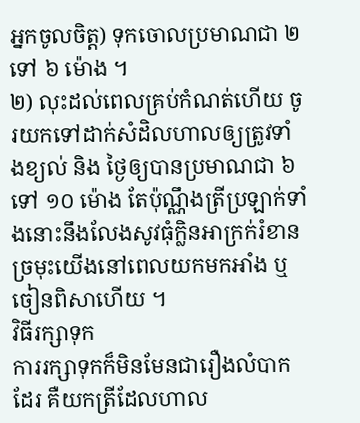អ្នកចូលចិត្ត) ទុកចោលប្រមាណជា ២ ទៅ ៦ ម៉ោង ។
២) លុះដល់ពេលគ្រប់កំណត់ហើយ ចូរយកទៅដាក់សំដិលហាលឲ្យត្រូវទាំងខ្យល់ និង ថ្ងៃឲ្យបានប្រមាណជា ៦ ទៅ ១០ ម៉ោង តែប៉ុណ្ណឹងត្រីប្រឡាក់ទាំងនោះនឹងលែងសូវធុំក្លិនអាក្រក់រំខានច្រមុះយើងនៅពេលយកមកអាំង ឬ ចៀនពិសាហើយ ។
វិធីរក្សាទុក
ការរក្សាទុកក៏មិនមែនជារឿងលំបាកដែរ គឺយកត្រីដែលហាល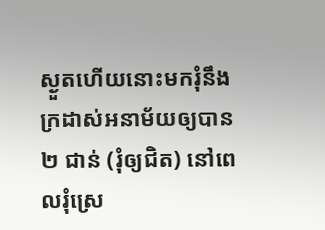ស្ងួតហើយនោះមករុំនឹងក្រដាស់អនាម័យឲ្យបាន ២ ជាន់ (រុំឲ្យជិត) នៅពេលរុំស្រេ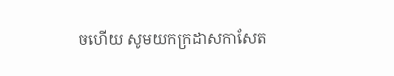ចហើយ សូមយកក្រដាសកាសែត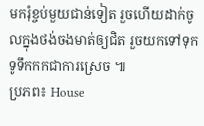មករុំខ្ចប់មួយជាន់ទៀត រួចហើយដាក់ចូលក្នុងថង់ចងមាត់ឲ្យជិត រួចយកទៅទុកទូទឹកកកជាការស្រេច ៕
ប្រភព៖ House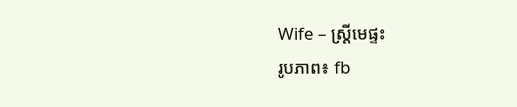Wife – ស្ត្រីមេផ្ទះ
រូបភាព៖ fb